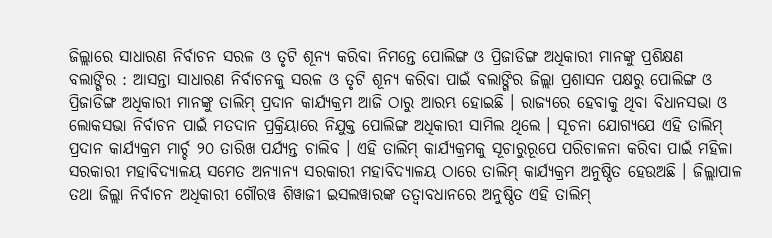ଜିଲ୍ଲାରେ ସାଧାରଣ ନିର୍ବାଚନ ସରଳ ଓ ତୃଟି ଶୂନ୍ୟ କରିବା ନିମନ୍ତେ ପୋଲିଙ୍ଗ ଓ ପ୍ରିଜାଡିଙ୍ଗ ଅଧିକାରୀ ମାନଙ୍କୁ ପ୍ରଶିକ୍ଷଣ
ବଲାଙ୍ଗିର : ଆସନ୍ତା ସାଧାରଣ ନିର୍ବାଚନକୁ ସରଳ ଓ ତୃଟି ଶୂନ୍ୟ କରିବା ପାଇଁ ବଲାଙ୍ଗିର ଜିଲ୍ଲା ପ୍ରଶାସନ ପକ୍ଷରୁ ପୋଲିଙ୍ଗ ଓ ପ୍ରିଜାଡିଙ୍ଗ ଅଧିକାରୀ ମାନଙ୍କୁ ତାଲିମ୍ ପ୍ରଦାନ କାର୍ଯ୍ୟକ୍ରମ ଆଜି ଠାରୁ ଆରମ୍ଭ ହୋଇଛି । ରାଜ୍ୟରେ ହେବାକୁ ଥିବା ବିଧାନସଭା ଓ ଲୋକସଭା ନିର୍ବାଚନ ପାଇଁ ମତଦାନ ପ୍ରକ୍ରିୟାରେ ନିଯୁକ୍ତ ପୋଲିଙ୍ଗ ଅଧିକାରୀ ସାମିଲ ଥିଲେ । ସୂଚନା ଯୋଗ୍ୟଯେ ଏହି ତାଲିମ୍ ପ୍ରଦାନ କାର୍ଯ୍ୟକ୍ରମ ମାର୍ଚ୍ଚ ୨୦ ତାରିଖ ପର୍ଯ୍ୟନ୍ତ ଚାଲିବ । ଏହି ତାଲିମ୍ କାର୍ଯ୍ୟକ୍ରମକୁ ସୂଚାରୁରୂପେ ପରିଚାଳନା କରିବା ପାଇଁ ମହିଳା ସରକାରୀ ମହାବିଦ୍ୟାଳୟ ସମେତ ଅନ୍ୟାନ୍ୟ ସରକାରୀ ମହାବିଦ୍ୟାଳୟ ଠାରେ ତାଲିମ୍ କାର୍ଯ୍ୟକ୍ରମ ଅନୁଷ୍ଠିତ ହେଉଅଛି । ଜିଲ୍ଲାପାଳ ତଥା ଜିଲ୍ଲା ନିର୍ବାଚନ ଅଧିକାରୀ ଗୌରୱ ଶିୱାଜୀ ଇସଲୱାରଙ୍କ ତତ୍ୱାବଧାନରେ ଅନୁଷ୍ଠିତ ଏହି ତାଲିମ୍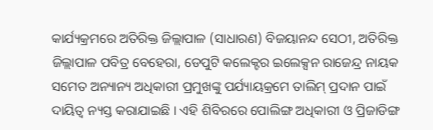କାର୍ଯ୍ୟକ୍ରମରେ ଅତିରିକ୍ତ ଜିଲ୍ଲାପାଳ (ସାଧାରଣ) ବିଜୟାନନ୍ଦ ସେଠୀ, ଅତିରିକ୍ତ ଜିଲ୍ଲାପାଳ ପବିତ୍ର ବେହେରା, ଡେପୁଟି କଲେକ୍ଟର ଇଲେକ୍ସନ ରାଜେନ୍ଦ୍ର ନାୟକ ସମେତ ଅନ୍ୟାନ୍ୟ ଅଧିକାରୀ ପ୍ରମୁଖଙ୍କୁ ପର୍ଯ୍ୟାୟକ୍ରମେ ତାଲିମ୍ ପ୍ରଦାନ ପାଇଁ ଦାୟିତ୍ୱ ନ୍ୟସ୍ତ କରାଯାଇଛି । ଏହି ଶିବିରରେ ପୋଲିଙ୍ଗ ଅଧିକାରୀ ଓ ପ୍ରିଜାଡିଙ୍ଗ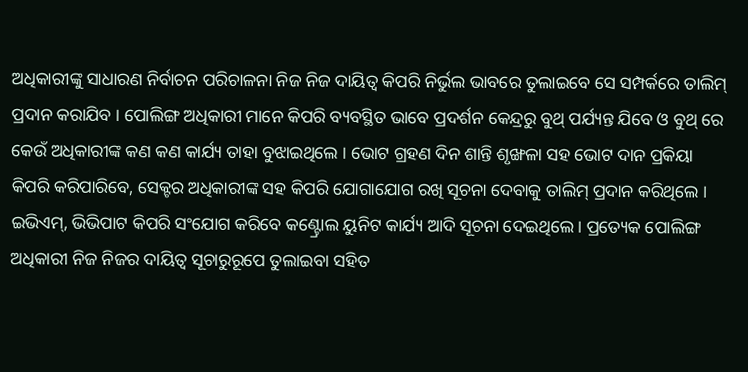ଅଧିକାରୀଙ୍କୁ ସାଧାରଣ ନିର୍ବାଚନ ପରିଚାଳନା ନିଜ ନିଜ ଦାୟିତ୍ୱ କିପରି ନିର୍ଭୁଲ ଭାବରେ ତୁଲାଇବେ ସେ ସମ୍ପର୍କରେ ତାଲିମ୍ ପ୍ରଦାନ କରାଯିବ । ପୋଲିଙ୍ଗ ଅଧିକାରୀ ମାନେ କିପରି ବ୍ୟବସ୍ଥିତ ଭାବେ ପ୍ରଦର୍ଶନ କେନ୍ଦ୍ରରୁ ବୁଥ୍ ପର୍ଯ୍ୟନ୍ତ ଯିବେ ଓ ବୁଥ୍ ରେ କେଉଁ ଅଧିକାରୀଙ୍କ କଣ କଣ କାର୍ଯ୍ୟ ତାହା ବୁଝାଇଥିଲେ । ଭୋଟ ଗ୍ରହଣ ଦିନ ଶାନ୍ତି ଶୃଙ୍ଖଳା ସହ ଭୋଟ ଦାନ ପ୍ରକିୟା କିପରି କରିପାରିବେ, ସେକ୍ଟର ଅଧିକାରୀଙ୍କ ସହ କିପରି ଯୋଗାଯୋଗ ରଖି ସୂଚନା ଦେବାକୁ ତାଲିମ୍ ପ୍ରଦାନ କରିଥିଲେ । ଇଭିଏମ୍, ଭିଭିପାଟ କିପରି ସଂଯୋଗ କରିବେ କଣ୍ଟ୍ରୋଲ ୟୁନିଟ କାର୍ଯ୍ୟ ଆଦି ସୂଚନା ଦେଇଥିଲେ । ପ୍ରତ୍ୟେକ ପୋଲିଙ୍ଗ ଅଧିକାରୀ ନିଜ ନିଜର ଦାୟିତ୍ୱ ସୂଚାରୁରୂପେ ତୁଲାଇବା ସହିତ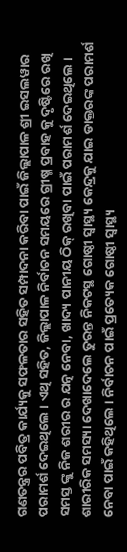ଗଣତନ୍ତ୍ରର ପବିତ୍ର କାର୍ଯ୍ୟକୁ ସଫଳତାର ସହିତ ସମ୍ପାଦନା କରିବା ପାଇଁ ଜିଲ୍ଲାପାଳ ଶ୍ରୀ ଇସଲୱାର ପରାମର୍ଶ ଦେଇଥିଲେ । ଏଥି ସହିତ, ଜିଲ୍ଲାପାଳ ନିର୍ବାଚନ ସମୟରେ ଗ୍ରୀଷ୍ମ ପ୍ରବାହ କୁ ଦୃଷ୍ଟିରେ ରଖି ସମସ୍ତ ଙ୍କୁ ନିଜ ଶରୀର ର ଯତ୍ନ ନେବା, ଖାଦ୍ୟ ପାନୀୟ ଠିକ୍ ରଖିବା ପାଇଁ ପରାମର୍ଶ ଦେଇଥିଲେ । ଶାରୀରିକ ସମସ୍ୟା ଦେଖାଦେଲେ ତୁରନ୍ତ ନିକଟସ୍ଥ ଗୋଷ୍ଠୀ ସ୍ଵାସ୍ଥ୍ୟ କେନ୍ଦ୍ରକୁ ଯାଇ ଡାକ୍ତରଙ୍କ ପରାମର୍ଶ ନେବା ପାଇଁ କହିଥିଲେ । ନିର୍ବାଚନ ପାଇଁ ପ୍ରତ୍ୟେକ ଗୋଷ୍ଠୀ ସ୍ଵାସ୍ଥ୍ୟ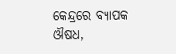କେନ୍ଦ୍ରରେ ବ୍ୟାପକ ଔଷଧ,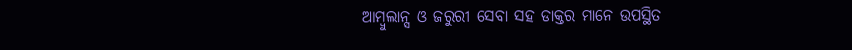ଆମ୍ବୁଲାନ୍ସ ଓ ଜରୁରୀ ସେବା ସହ ଡାକ୍ତର ମାନେ ଉପସ୍ଥିତ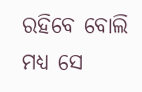ରହିବେ ବୋଲି ମଧ୍ୟ ସେ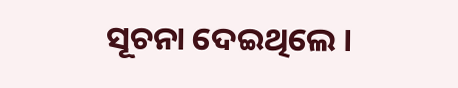ସୂଚନା ଦେଇଥିଲେ ।